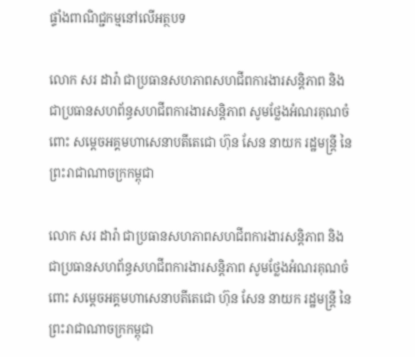ផ្ទាំងពាណិជ្ជកម្មនៅលើអត្ថបទ

លោក សរ ដារ៉ា ជាប្រធានសហភាពសហជីពការងារសន្តិភាព និងជាប្រធានសហព័ន្ធសហជីពការងារសន្តិភាព សូមថ្លែងអំណរគុណចំពោះ សម្តេចអគ្គមហាសេនាបតីតេជោ ហ៊ុន សែន នាយក រដ្ឋមន្រ្តី នៃព្រះរាជាណាចក្រកម្ពុជា

លោក សរ ដារ៉ា ជាប្រធានសហភាពសហជីពការងារសន្តិភាព និងជាប្រធានសហព័ន្ធសហជីពការងារសន្តិភាព សូមថ្លែងអំណរគុណចំពោះ សម្តេចអគ្គមហាសេនាបតីតេជោ ហ៊ុន សែន នាយក រដ្ឋមន្រ្តី នៃព្រះរាជាណាចក្រកម្ពុជា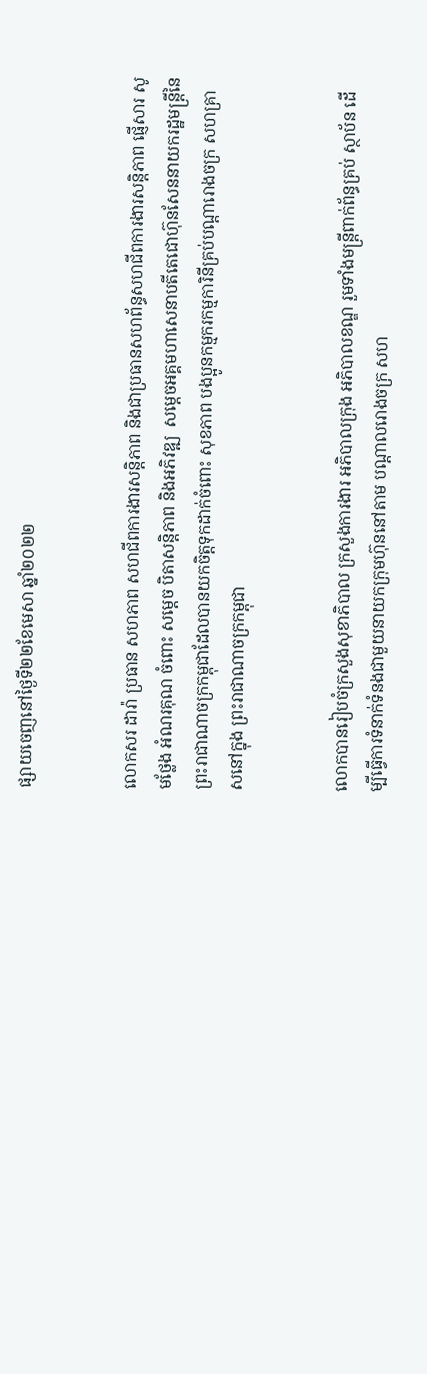ផ្សាយចេញនៅថ្ងៃទី២២ខែមេសា ឆ្នាំ២០២២


លោកសរ ដារ៉ា ប្រធាន សហភាព សហជីពការងារសន្តិភាព និងជាប្រធានសហព័ន្ធសហជីពការងារសន្តិភាព ផ្ញើសារ សូមថ្លែង អំណរគុណ ចំពោះ សម្តេច បិតាសន្តិភាព និងអភិវឌ្ឍ  សម្តេចអគ្គមហាសេនាបតីតេជោហ៊ុនសែននាយករដ្ឋមន្ត្រីនៃព្រះរាជាណាចក្រកម្ពុជាដែលបានយកចិត្តទុកដាក់ចំពោះ សុខភាព បងប្អូនកម្មករកម្មការិនីគ្រប់បណ្តារោងចក្រ សហគ្រាសនៅក្នុង ព្រះរាជាណាចក្រកម្ពុជា


លោកបានរៀបចំក្រសួងសុខាភិបាល ក្រសួងការងារ អភិបាលក្រុង អភិបាលខណ្ឌ រួមទាំងមន្ត្រីពាក់ព័ន្ធគ្រប់ ស្ថាប័ន ដើម្បីធ្វើការទំនាក់ទំនងជាមួយនាយកក្រុមហ៊ុននៅតាម បណ្តាលរោងចក្រ សហ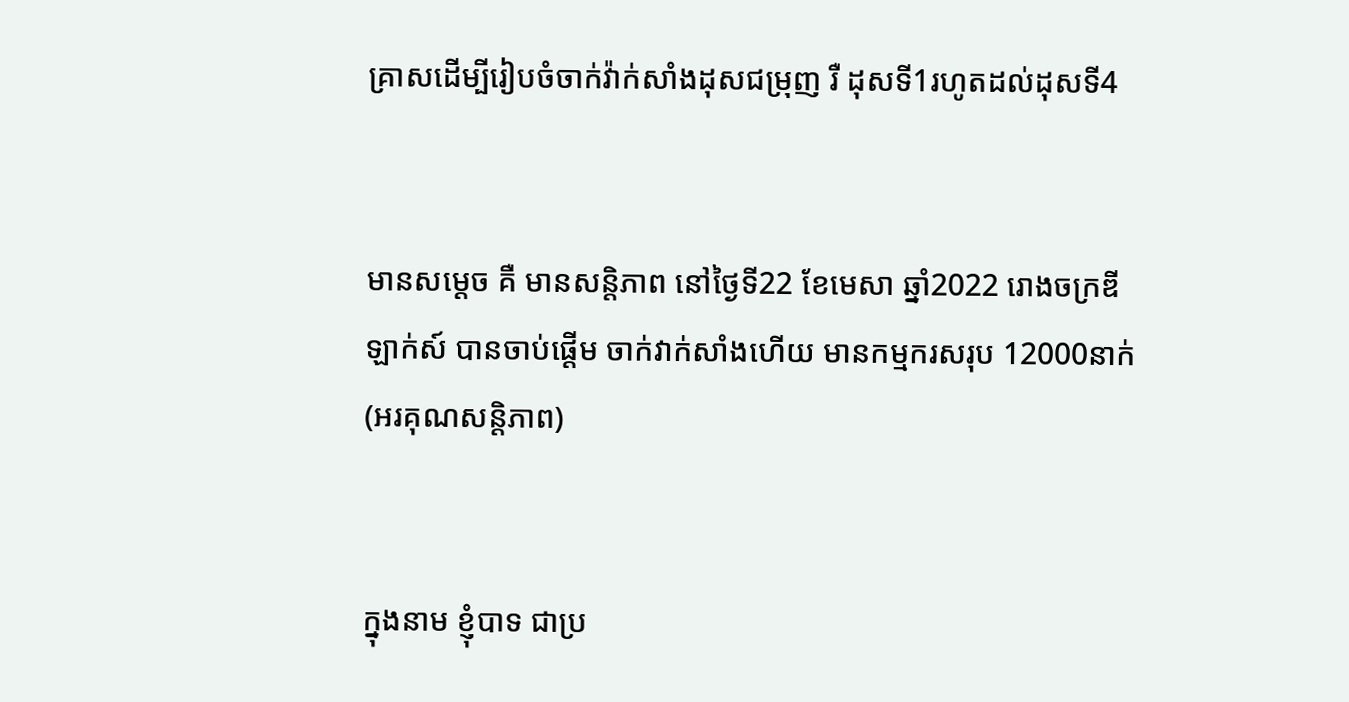គ្រាសដើម្បីរៀបចំចាក់វ៉ាក់សាំងដុសជម្រុញ រឺ ដុសទី1រហូតដល់ដុសទី4


មានសម្តេច គឺ មានសន្តិភាព នៅថ្ងៃទី22 ខែមេសា ឆ្នាំ2022 រោងចក្រឌីឡាក់ស៍ បានចាប់ផ្តើម ចាក់វាក់សាំងហើយ មានកម្មករសរុប 12000នាក់ (អរគុណសន្តិភាព)


ក្នុងនាម ខ្ញុំបាទ ជាប្រ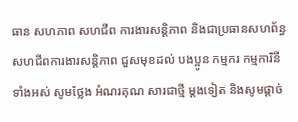ធាន សហភាព សហជីព ការងារសន្តិភាព និងជាប្រធានសហព័ន្ធសហជីពការងារសន្តិភាព ជួសមុខដល់ បងប្អូន កម្មករ កម្មការិនី ទាំងអស់ សូមថ្លែង អំណរគុណ សារជាថ្មី ម្តងទៀត និងសូមផ្តាច់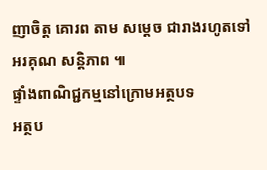ញាចិត្ត គោរព តាម សម្តេច ជារាងរហូតទៅ អរគុណ សន្តិភាព ៕
ផ្ទាំងពាណិជ្ជកម្មនៅក្រោមអត្ថបទ
អត្ថប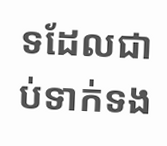ទដែលជាប់ទាក់ទង